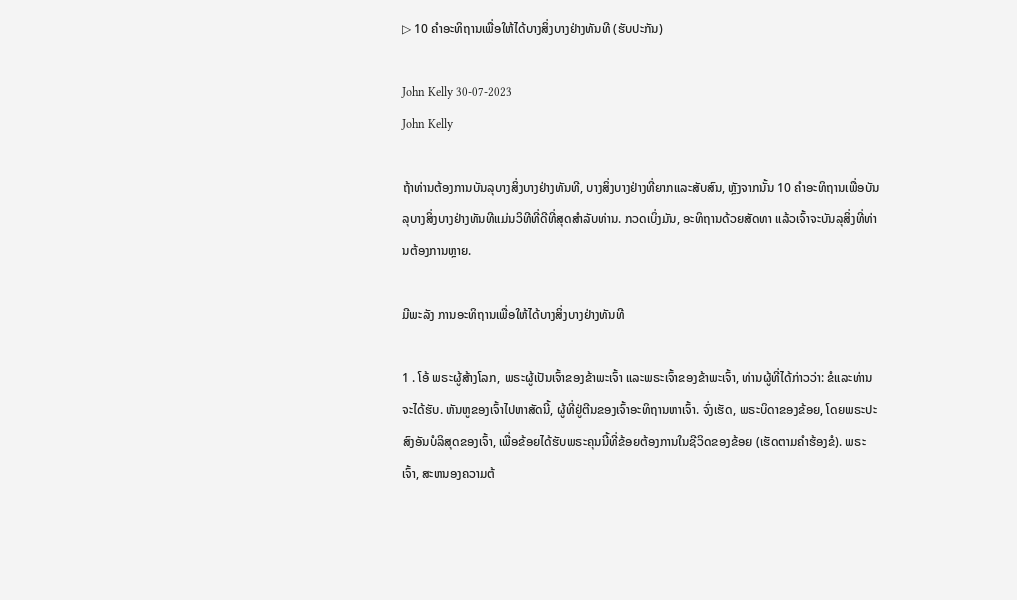▷ 10 ຄໍາອະທິຖານເພື່ອໃຫ້ໄດ້ບາງສິ່ງບາງຢ່າງທັນທີ (ຮັບປະກັນ)

John Kelly 30-07-2023
John Kelly

ຖ້າທ່ານຕ້ອງການບັນລຸບາງສິ່ງບາງຢ່າງທັນທີ, ບາງສິ່ງບາງຢ່າງທີ່ຍາກແລະສັບສົນ, ຫຼັງຈາກນັ້ນ 10 ຄໍາອະທິຖານເພື່ອບັນລຸບາງສິ່ງບາງຢ່າງທັນທີແມ່ນວິທີທີ່ດີທີ່ສຸດສໍາລັບທ່ານ. ກວດເບິ່ງມັນ, ອະທິຖານດ້ວຍສັດທາ ແລ້ວເຈົ້າຈະບັນລຸສິ່ງທີ່ທ່ານຕ້ອງການຫຼາຍ.

ມີພະລັງ ການອະທິຖານເພື່ອໃຫ້ໄດ້ບາງສິ່ງບາງຢ່າງທັນທີ

1 . ໂອ້ ພຣະຜູ້ສ້າງໂລກ, ພຣະຜູ້ເປັນເຈົ້າຂອງຂ້າພະເຈົ້າ ແລະພຣະເຈົ້າຂອງຂ້າພະເຈົ້າ, ທ່ານຜູ້ທີ່ໄດ້ກ່າວວ່າ: ຂໍແລະທ່ານຈະໄດ້ຮັບ. ຫັນຫູຂອງເຈົ້າໄປຫາສັດນີ້, ຜູ້ທີ່ຢູ່ຕີນຂອງເຈົ້າອະທິຖານຫາເຈົ້າ. ຈົ່ງເຮັດ, ພຣະບິດາຂອງຂ້ອຍ, ໂດຍພຣະປະສົງອັນບໍລິສຸດຂອງເຈົ້າ, ເພື່ອຂ້ອຍໄດ້ຮັບພຣະຄຸນນີ້ທີ່ຂ້ອຍຕ້ອງການໃນຊີວິດຂອງຂ້ອຍ (ເຮັດຕາມຄໍາຮ້ອງຂໍ). ພຣະເຈົ້າ, ສະຫນອງຄວາມຕ້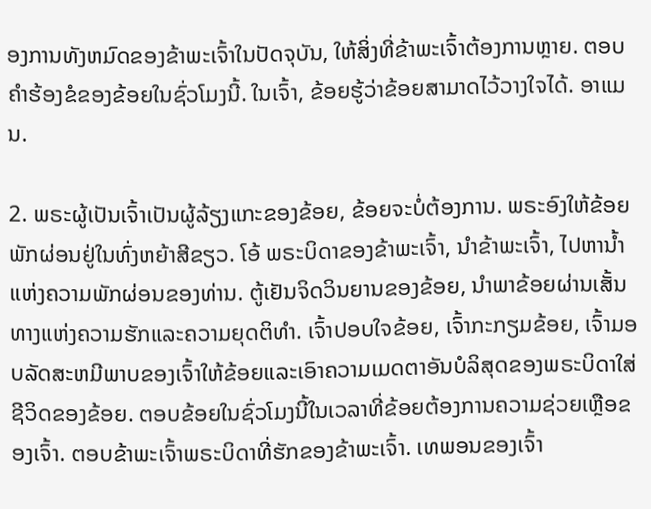ອງການທັງຫມົດຂອງຂ້າພະເຈົ້າໃນປັດຈຸບັນ, ໃຫ້ສິ່ງທີ່ຂ້າພະເຈົ້າຕ້ອງການຫຼາຍ. ຕອບຄໍາຮ້ອງຂໍຂອງຂ້ອຍໃນຊົ່ວໂມງນີ້. ໃນເຈົ້າ, ຂ້ອຍຮູ້ວ່າຂ້ອຍສາມາດໄວ້ວາງໃຈໄດ້. ອາແມນ.

2. ພຣະຜູ້ເປັນເຈົ້າເປັນຜູ້ລ້ຽງແກະຂອງຂ້ອຍ, ຂ້ອຍຈະບໍ່ຕ້ອງການ. ພຣະອົງໃຫ້ຂ້ອຍພັກຜ່ອນຢູ່ໃນທົ່ງຫຍ້າສີຂຽວ. ໂອ້ ພຣະບິດາຂອງຂ້າພະເຈົ້າ, ນຳຂ້າພະເຈົ້າ, ໄປຫານ້ຳແຫ່ງຄວາມພັກຜ່ອນຂອງທ່ານ. ຕູ້ເຢັນຈິດວິນຍານຂອງຂ້ອຍ, ນໍາພາຂ້ອຍຜ່ານເສັ້ນທາງແຫ່ງຄວາມຮັກແລະຄວາມຍຸດຕິທໍາ. ເຈົ້າປອບໃຈຂ້ອຍ, ເຈົ້າກະກຽມຂ້ອຍ, ເຈົ້າມອບລັດສະຫມີພາບຂອງເຈົ້າໃຫ້ຂ້ອຍແລະເອົາຄວາມເມດຕາອັນບໍລິສຸດຂອງພຣະບິດາໃສ່ຊີວິດຂອງຂ້ອຍ. ຕອບຂ້ອຍໃນຊົ່ວໂມງນີ້ໃນເວລາທີ່ຂ້ອຍຕ້ອງການຄວາມຊ່ວຍເຫຼືອຂອງເຈົ້າ. ຕອບຂ້າພະເຈົ້າພຣະບິດາທີ່ຮັກຂອງຂ້າພະເຈົ້າ. ເທພອນຂອງເຈົ້າ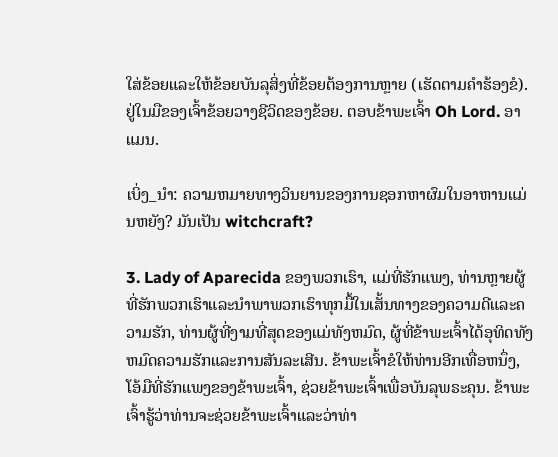ໃສ່ຂ້ອຍແລະໃຫ້ຂ້ອຍບັນລຸສິ່ງທີ່ຂ້ອຍຕ້ອງການຫຼາຍ (ເຮັດຕາມຄໍາຮ້ອງຂໍ). ຢູ່ໃນມືຂອງເຈົ້າຂ້ອຍວາງຊີວິດຂອງຂ້ອຍ. ຕອບຂ້າພະເຈົ້າ Oh Lord. ອາແມນ.

ເບິ່ງ_ນຳ: ຄວາມຫມາຍທາງວິນຍານຂອງການຊອກຫາຜົມໃນອາຫານແມ່ນຫຍັງ? ມັນເປັນ witchcraft?

3. Lady of Aparecida ຂອງພວກເຮົາ, ແມ່ທີ່ຮັກແພງ, ທ່ານຫຼາຍຜູ້ທີ່ຮັກພວກເຮົາແລະນໍາພາພວກເຮົາທຸກມື້ໃນເສັ້ນທາງຂອງຄວາມດີແລະຄວາມຮັກ, ທ່ານຜູ້ທີ່ງາມທີ່ສຸດຂອງແມ່ທັງຫມົດ, ຜູ້ທີ່ຂ້າພະເຈົ້າໄດ້ອຸທິດທັງຫມົດຄວາມຮັກແລະການສັນລະເສີນ. ຂ້າພະເຈົ້າຂໍໃຫ້ທ່ານອີກເທື່ອຫນຶ່ງ, ໂອ້ມືທີ່ຮັກແພງຂອງຂ້າພະເຈົ້າ, ຊ່ວຍຂ້າພະເຈົ້າເພື່ອບັນລຸພຣະຄຸນ. ຂ້າພະເຈົ້າຮູ້ວ່າທ່ານຈະຊ່ວຍຂ້າພະເຈົ້າແລະວ່າທ່າ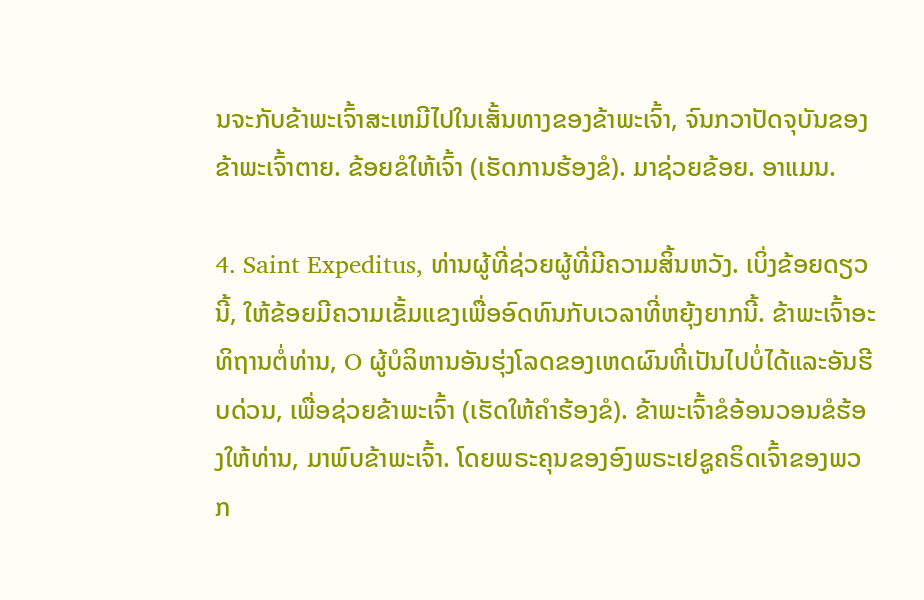ນຈະກັບຂ້າພະເຈົ້າສະເຫມີໄປໃນເສັ້ນທາງຂອງຂ້າພະເຈົ້າ, ຈົນກວາປັດຈຸບັນຂອງຂ້າພະເຈົ້າຕາຍ. ຂ້ອຍຂໍໃຫ້ເຈົ້າ (ເຮັດການຮ້ອງຂໍ). ມາຊ່ວຍຂ້ອຍ. ອາແມນ.

4. Saint Expeditus, ທ່ານຜູ້ທີ່ຊ່ວຍຜູ້ທີ່ມີຄວາມສິ້ນຫວັງ. ເບິ່ງຂ້ອຍດຽວນີ້, ໃຫ້ຂ້ອຍມີຄວາມເຂັ້ມແຂງເພື່ອອົດທົນກັບເວລາທີ່ຫຍຸ້ງຍາກນີ້. ຂ້າພະເຈົ້າອະທິຖານຕໍ່ທ່ານ, O ຜູ້ບໍລິຫານອັນຮຸ່ງໂລດຂອງເຫດຜົນທີ່ເປັນໄປບໍ່ໄດ້ແລະອັນຮີບດ່ວນ, ເພື່ອຊ່ວຍຂ້າພະເຈົ້າ (ເຮັດໃຫ້ຄໍາຮ້ອງຂໍ). ຂ້າພະເຈົ້າຂໍອ້ອນວອນຂໍຮ້ອງໃຫ້ທ່ານ, ມາພົບຂ້າພະເຈົ້າ. ໂດຍພຣະຄຸນຂອງອົງພຣະເຢຊູຄຣິດເຈົ້າຂອງພວກ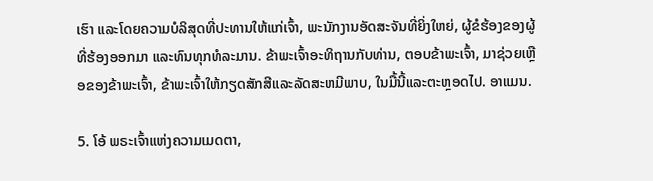ເຮົາ ແລະໂດຍຄວາມບໍລິສຸດທີ່ປະທານໃຫ້ແກ່ເຈົ້າ, ພະນັກງານອັດສະຈັນທີ່ຍິ່ງໃຫຍ່, ຜູ້ຂໍຮ້ອງຂອງຜູ້ທີ່ຮ້ອງອອກມາ ແລະທົນທຸກທໍລະມານ. ຂ້າພະເຈົ້າອະທິຖານກັບທ່ານ, ຕອບຂ້າພະເຈົ້າ, ມາຊ່ວຍເຫຼືອຂອງຂ້າພະເຈົ້າ, ຂ້າພະເຈົ້າໃຫ້ກຽດສັກສີແລະລັດສະຫມີພາບ, ໃນມື້ນີ້ແລະຕະຫຼອດໄປ. ອາແມນ.

5. ໂອ້ ພຣະເຈົ້າແຫ່ງຄວາມເມດຕາ,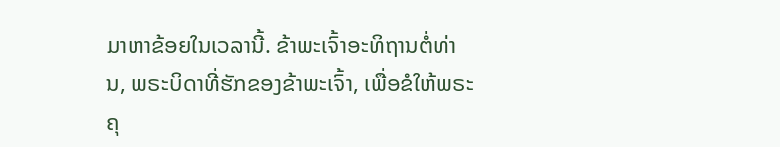ມາຫາຂ້ອຍໃນເວລານີ້. ຂ້າພະເຈົ້າອະທິຖານຕໍ່ທ່ານ, ພຣະບິດາທີ່ຮັກຂອງຂ້າພະເຈົ້າ, ເພື່ອຂໍໃຫ້ພຣະຄຸ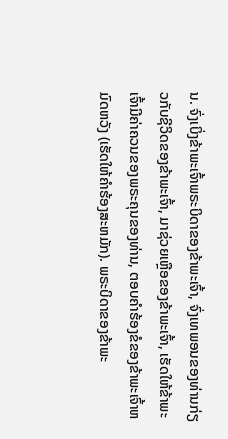ນ. ຈົ່ງເບິ່ງຂ້າພະເຈົ້າພຣະບິດາຂອງຂ້າພະເຈົ້າ, ຈົ່ງເທພອນຂອງທ່ານກ່ຽວກັບຊີວິດຂອງຂ້າພະເຈົ້າ, ມາຊ່ວຍເຫຼືອຂອງຂ້າພະເຈົ້າ, ເຮັດໃຫ້ຂ້າພະເຈົ້າມີຄ່າຄວນຂອງພຣະຄຸນຂອງທ່ານ, ຕອບຄໍາຮ້ອງຂໍຂອງຂ້າພະເຈົ້າຫມົດຫວັງ (ເຮັດໃຫ້ຄໍາຮ້ອງສະຫມັກ). ພຣະບິດາຂອງຂ້າພະ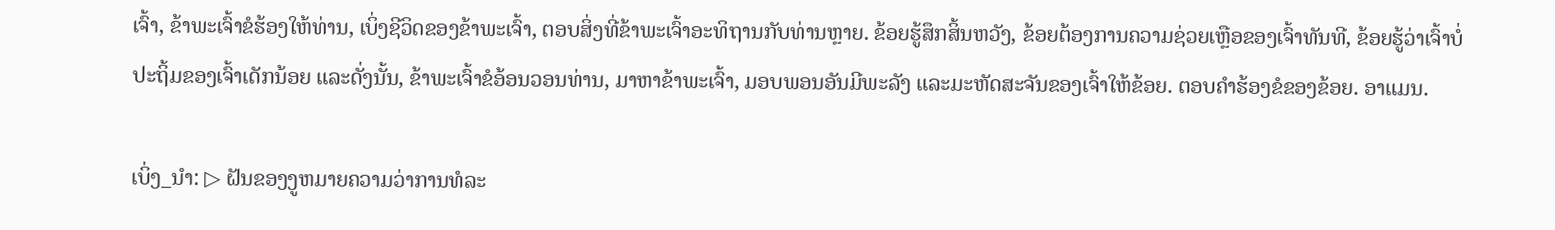ເຈົ້າ, ຂ້າພະເຈົ້າຂໍຮ້ອງໃຫ້ທ່ານ, ເບິ່ງຊີວິດຂອງຂ້າພະເຈົ້າ, ຕອບສິ່ງທີ່ຂ້າພະເຈົ້າອະທິຖານກັບທ່ານຫຼາຍ. ຂ້ອຍຮູ້ສຶກສິ້ນຫວັງ, ຂ້ອຍຕ້ອງການຄວາມຊ່ວຍເຫຼືອຂອງເຈົ້າທັນທີ, ຂ້ອຍຮູ້ວ່າເຈົ້າບໍ່ປະຖິ້ມຂອງເຈົ້າເດັກນ້ອຍ ແລະດັ່ງນັ້ນ, ຂ້າພະເຈົ້າຂໍອ້ອນວອນທ່ານ, ມາຫາຂ້າພະເຈົ້າ, ມອບພອນອັນມີພະລັງ ແລະມະຫັດສະຈັນຂອງເຈົ້າໃຫ້ຂ້ອຍ. ຕອບຄໍາຮ້ອງຂໍຂອງຂ້ອຍ. ອາແມນ.

ເບິ່ງ_ນຳ: ▷ ຝັນຂອງງູຫມາຍຄວາມວ່າການທໍລະ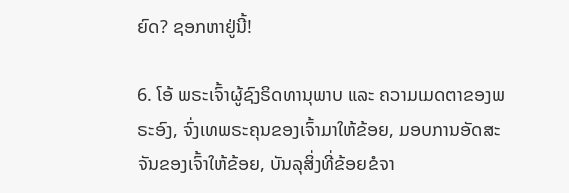ຍົດ? ຊອກຫາຢູ່ນີ້!

6. ໂອ້ ພຣະເຈົ້າຜູ້ຊົງຣິດທານຸພາບ ແລະ ຄວາມເມດຕາຂອງພຣະອົງ, ຈົ່ງເທພຣະຄຸນຂອງເຈົ້າມາໃຫ້ຂ້ອຍ, ມອບການອັດສະຈັນຂອງເຈົ້າໃຫ້ຂ້ອຍ, ບັນລຸສິ່ງທີ່ຂ້ອຍຂໍຈາ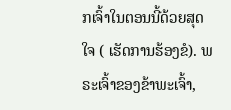ກເຈົ້າໃນຕອນນີ້ດ້ວຍສຸດໃຈ ( ເຮັດການຮ້ອງຂໍ). ພຣະເຈົ້າຂອງຂ້າພະເຈົ້າ,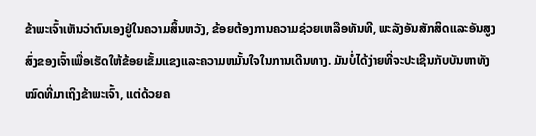ຂ້າພະເຈົ້າເຫັນວ່າຕົນເອງຢູ່ໃນຄວາມສິ້ນຫວັງ, ຂ້ອຍຕ້ອງການຄວາມຊ່ວຍເຫລືອທັນທີ, ພະລັງອັນສັກສິດແລະອັນສູງສົ່ງຂອງເຈົ້າເພື່ອເຮັດໃຫ້ຂ້ອຍເຂັ້ມແຂງແລະຄວາມຫມັ້ນໃຈໃນການເດີນທາງ. ມັນບໍ່ໄດ້ງ່າຍທີ່ຈະປະເຊີນກັບບັນຫາທັງໝົດທີ່ມາເຖິງຂ້າພະເຈົ້າ, ແຕ່ດ້ວຍຄ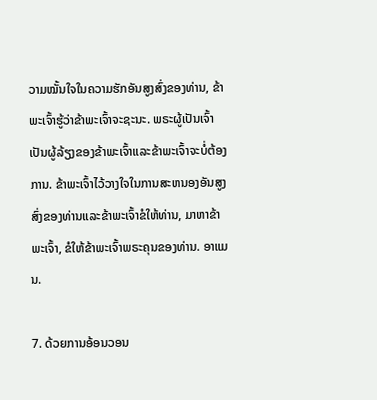ວາມໝັ້ນໃຈໃນຄວາມຮັກອັນສູງສົ່ງຂອງທ່ານ, ຂ້າພະເຈົ້າຮູ້ວ່າຂ້າພະເຈົ້າຈະຊະນະ. ພຣະຜູ້ເປັນເຈົ້າເປັນຜູ້ລ້ຽງຂອງຂ້າພະເຈົ້າແລະຂ້າພະເຈົ້າຈະບໍ່ຕ້ອງການ. ຂ້າພະເຈົ້າໄວ້ວາງໃຈໃນການສະຫນອງອັນສູງສົ່ງຂອງທ່ານແລະຂ້າພະເຈົ້າຂໍໃຫ້ທ່ານ, ມາຫາຂ້າພະເຈົ້າ, ຂໍໃຫ້ຂ້າພະເຈົ້າພຣະຄຸນຂອງທ່ານ. ອາແມນ.

7. ດ້ວຍການອ້ອນວອນ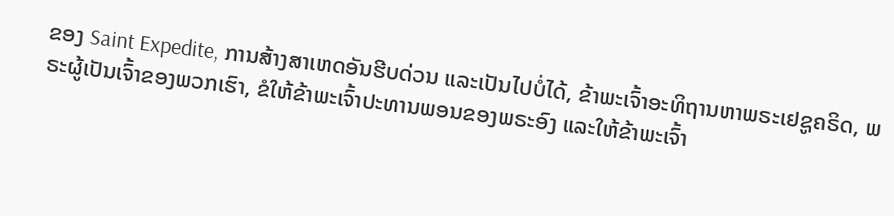ຂອງ Saint Expedite, ການສ້າງສາເຫດອັນຮີບດ່ວນ ແລະເປັນໄປບໍ່ໄດ້, ຂ້າພະເຈົ້າອະທິຖານຫາພຣະເຢຊູຄຣິດ, ພຣະຜູ້ເປັນເຈົ້າຂອງພວກເຮົາ, ຂໍໃຫ້ຂ້າພະເຈົ້າປະທານພອນຂອງພຣະອົງ ແລະໃຫ້ຂ້າພະເຈົ້າ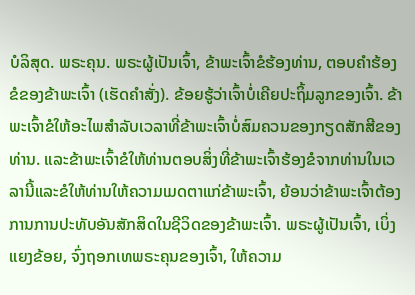ບໍລິສຸດ. ພຣະຄຸນ. ພຣະຜູ້ເປັນເຈົ້າ, ຂ້າພະເຈົ້າຂໍຮ້ອງທ່ານ, ຕອບຄໍາຮ້ອງຂໍຂອງຂ້າພະເຈົ້າ (ເຮັດຄໍາສັ່ງ). ຂ້ອຍຮູ້ວ່າເຈົ້າບໍ່ເຄີຍປະຖິ້ມລູກຂອງເຈົ້າ. ຂ້າພະເຈົ້າຂໍໃຫ້ອະໄພສໍາລັບເວລາທີ່ຂ້າພະເຈົ້າບໍ່ສົມຄວນຂອງກຽດສັກສີຂອງທ່ານ. ແລະຂ້າພະເຈົ້າຂໍໃຫ້ທ່ານຕອບສິ່ງທີ່ຂ້າພະເຈົ້າຮ້ອງຂໍຈາກທ່ານໃນເວລານີ້ແລະຂໍໃຫ້ທ່ານໃຫ້ຄວາມເມດຕາແກ່ຂ້າພະເຈົ້າ, ຍ້ອນວ່າຂ້າພະເຈົ້າຕ້ອງການການປະທັບອັນສັກສິດໃນຊີວິດຂອງຂ້າພະເຈົ້າ. ພຣະຜູ້ເປັນເຈົ້າ, ເບິ່ງແຍງຂ້ອຍ, ຈົ່ງຖອກເທພຣະຄຸນຂອງເຈົ້າ, ໃຫ້ຄວາມ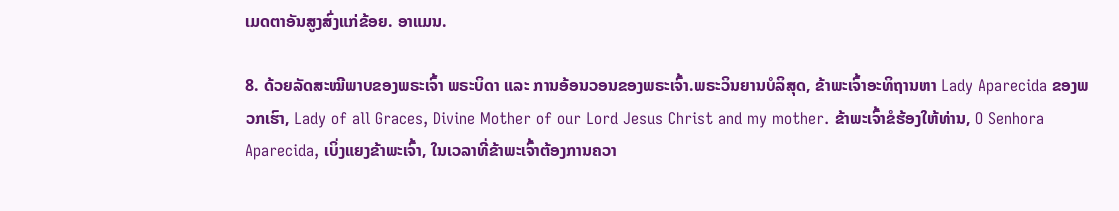ເມດຕາອັນສູງສົ່ງແກ່ຂ້ອຍ. ອາແມນ.

8. ດ້ວຍລັດສະໝີພາບຂອງພຣະເຈົ້າ ພຣະບິດາ ແລະ ການອ້ອນວອນຂອງພຣະເຈົ້າ.ພຣະວິນຍານບໍລິສຸດ, ຂ້າພະເຈົ້າອະທິຖານຫາ Lady Aparecida ຂອງພວກເຮົາ, Lady of all Graces, Divine Mother of our Lord Jesus Christ and my mother. ຂ້າພະເຈົ້າຂໍຮ້ອງໃຫ້ທ່ານ, O Senhora Aparecida, ເບິ່ງແຍງຂ້າພະເຈົ້າ, ໃນເວລາທີ່ຂ້າພະເຈົ້າຕ້ອງການຄວາ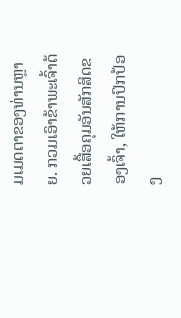ມເມດຕາຂອງທ່ານຫຼາຍ. ກວມເອົາຂ້າພະເຈົ້າດ້ວຍເສື້ອຄຸມອັນສັກສິດຂອງເຈົ້າ, ໃຫ້ການປົກປ້ອງ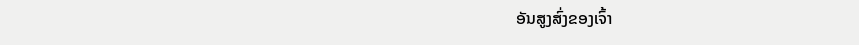ອັນສູງສົ່ງຂອງເຈົ້າ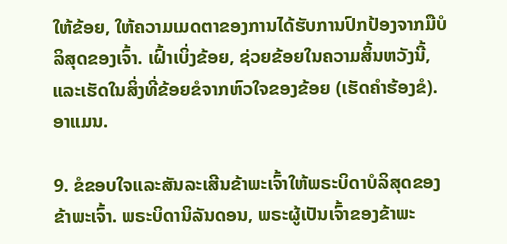ໃຫ້ຂ້ອຍ, ໃຫ້ຄວາມເມດຕາຂອງການໄດ້ຮັບການປົກປ້ອງຈາກມືບໍລິສຸດຂອງເຈົ້າ. ເຝົ້າເບິ່ງຂ້ອຍ, ຊ່ວຍຂ້ອຍໃນຄວາມສິ້ນຫວັງນີ້, ແລະເຮັດໃນສິ່ງທີ່ຂ້ອຍຂໍຈາກຫົວໃຈຂອງຂ້ອຍ (ເຮັດຄໍາຮ້ອງຂໍ). ອາແມນ.

9. ຂໍຂອບໃຈແລະສັນລະເສີນຂ້າພະເຈົ້າໃຫ້ພຣະບິດາບໍລິສຸດຂອງຂ້າພະເຈົ້າ. ພຣະບິດານິລັນດອນ, ພຣະຜູ້ເປັນເຈົ້າຂອງຂ້າພະ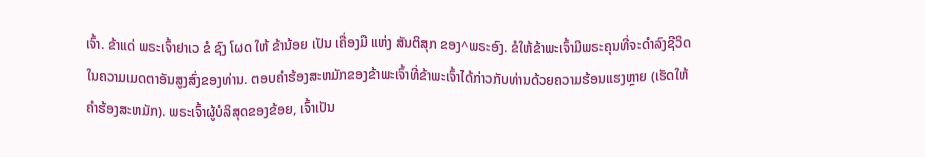ເຈົ້າ. ຂ້າແດ່ ພຣະເຈົ້າຢາເວ ຂໍ ຊົງ ໂຜດ ໃຫ້ ຂ້ານ້ອຍ ເປັນ ເຄື່ອງມື ແຫ່ງ ສັນຕິສຸກ ຂອງ^ພຣະອົງ. ຂໍໃຫ້ຂ້າພະເຈົ້າມີພຣະຄຸນທີ່ຈະດໍາລົງຊີວິດໃນຄວາມເມດຕາອັນສູງສົ່ງຂອງທ່ານ. ຕອບຄໍາຮ້ອງສະຫມັກຂອງຂ້າພະເຈົ້າທີ່ຂ້າພະເຈົ້າໄດ້ກ່າວກັບທ່ານດ້ວຍຄວາມຮ້ອນແຮງຫຼາຍ (ເຮັດໃຫ້ຄໍາຮ້ອງສະຫມັກ). ພຣະເຈົ້າຜູ້ບໍລິສຸດຂອງຂ້ອຍ, ເຈົ້າເປັນ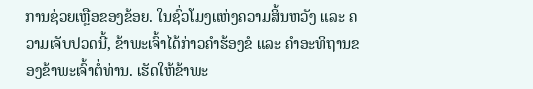ການຊ່ວຍເຫຼືອຂອງຂ້ອຍ. ໃນຊົ່ວໂມງແຫ່ງຄວາມສິ້ນຫວັງ ແລະ ຄວາມເຈັບປວດນີ້, ຂ້າພະເຈົ້າໄດ້ກ່າວຄຳຮ້ອງຂໍ ແລະ ຄຳອະທິຖານຂອງຂ້າພະເຈົ້າຕໍ່ທ່ານ. ເຮັດໃຫ້ຂ້າພະ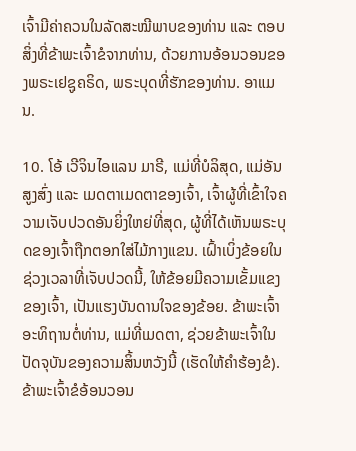ເຈົ້າມີຄ່າຄວນໃນລັດສະໝີພາບຂອງທ່ານ ແລະ ຕອບສິ່ງທີ່ຂ້າພະເຈົ້າຂໍຈາກທ່ານ, ດ້ວຍການອ້ອນວອນຂອງພຣະເຢຊູຄຣິດ, ພຣະບຸດທີ່ຮັກຂອງທ່ານ. ອາແມນ.

10. ໂອ້ ເວີຈິນໄອແລນ ມາຣີ, ແມ່ທີ່ບໍລິສຸດ, ແມ່ອັນສູງສົ່ງ ແລະ ເມດຕາເມດຕາຂອງເຈົ້າ, ເຈົ້າຜູ້ທີ່ເຂົ້າໃຈຄວາມເຈັບປວດອັນຍິ່ງໃຫຍ່ທີ່ສຸດ, ຜູ້ທີ່ໄດ້ເຫັນພຣະບຸດຂອງເຈົ້າຖືກຕອກໃສ່ໄມ້ກາງແຂນ. ເຝົ້າເບິ່ງຂ້ອຍໃນຊ່ວງເວລາທີ່ເຈັບປວດນີ້, ໃຫ້ຂ້ອຍມີຄວາມເຂັ້ມແຂງຂອງເຈົ້າ, ເປັນແຮງບັນດານໃຈຂອງຂ້ອຍ. ຂ້າພະເຈົ້າອະທິຖານຕໍ່ທ່ານ, ແມ່ທີ່ເມດຕາ, ຊ່ວຍຂ້າພະເຈົ້າໃນປັດຈຸບັນຂອງຄວາມສິ້ນຫວັງນີ້ (ເຮັດໃຫ້ຄໍາຮ້ອງຂໍ). ຂ້າພະເຈົ້າຂໍອ້ອນວອນ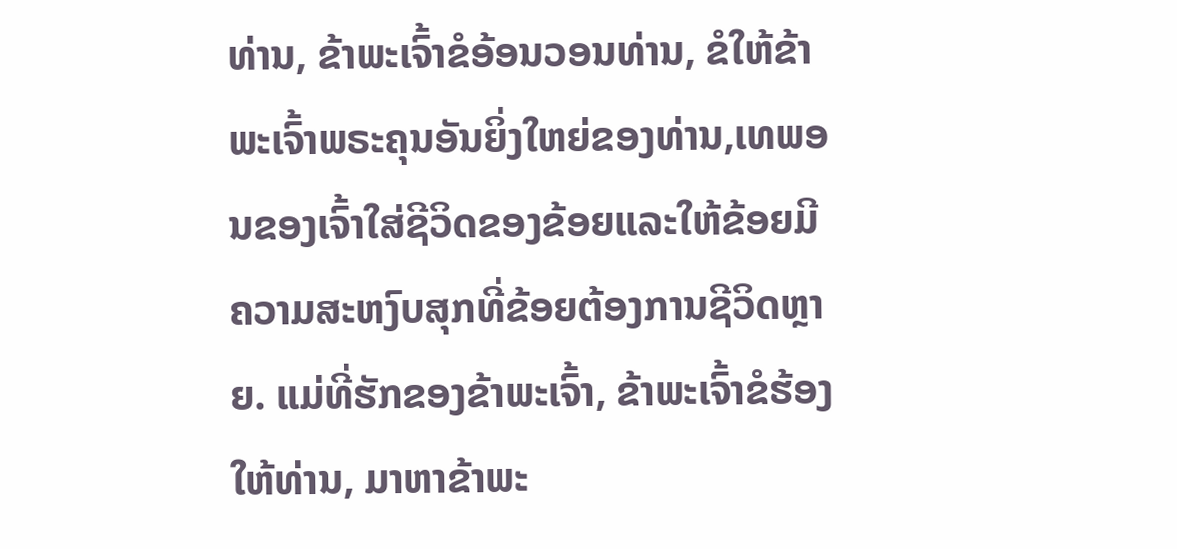ທ່ານ, ຂ້າພະເຈົ້າຂໍອ້ອນວອນທ່ານ, ຂໍໃຫ້ຂ້າພະເຈົ້າພຣະຄຸນອັນຍິ່ງໃຫຍ່ຂອງທ່ານ,ເທພອນຂອງເຈົ້າໃສ່ຊີວິດຂອງຂ້ອຍແລະໃຫ້ຂ້ອຍມີຄວາມສະຫງົບສຸກທີ່ຂ້ອຍຕ້ອງການຊີວິດຫຼາຍ. ແມ່ທີ່ຮັກຂອງຂ້າພະເຈົ້າ, ຂ້າພະເຈົ້າຂໍຮ້ອງໃຫ້ທ່ານ, ມາຫາຂ້າພະ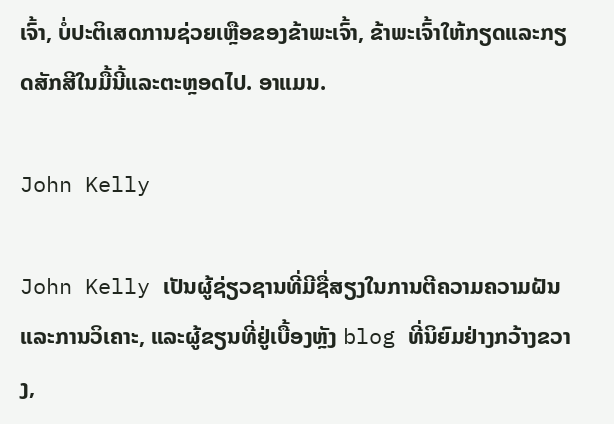ເຈົ້າ, ບໍ່ປະຕິເສດການຊ່ວຍເຫຼືອຂອງຂ້າພະເຈົ້າ, ຂ້າພະເຈົ້າໃຫ້ກຽດແລະກຽດສັກສີໃນມື້ນີ້ແລະຕະຫຼອດໄປ. ອາແມນ.

John Kelly

John Kelly ເປັນຜູ້ຊ່ຽວຊານທີ່ມີຊື່ສຽງໃນການຕີຄວາມຄວາມຝັນແລະການວິເຄາະ, ແລະຜູ້ຂຽນທີ່ຢູ່ເບື້ອງຫຼັງ blog ທີ່ນິຍົມຢ່າງກວ້າງຂວາງ,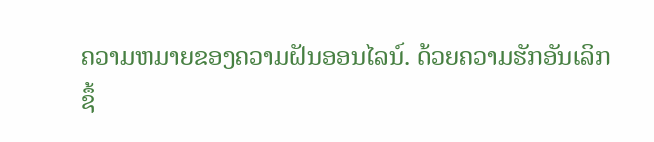ຄວາມຫມາຍຂອງຄວາມຝັນອອນໄລນ໌. ດ້ວຍຄວາມຮັກອັນເລິກຊຶ້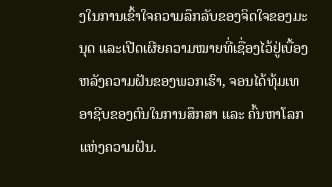ງໃນການເຂົ້າໃຈຄວາມລຶກລັບຂອງຈິດໃຈຂອງມະນຸດ ແລະເປີດເຜີຍຄວາມໝາຍທີ່ເຊື່ອງໄວ້ຢູ່ເບື້ອງຫລັງຄວາມຝັນຂອງພວກເຮົາ, ຈອນໄດ້ທຸ້ມເທອາຊີບຂອງຕົນໃນການສຶກສາ ແລະ ຄົ້ນຫາໂລກແຫ່ງຄວາມຝັນ.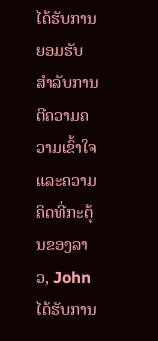ໄດ້ຮັບການຍອມຮັບສໍາລັບການຕີຄວາມຄວາມເຂົ້າໃຈແລະຄວາມຄິດທີ່ກະຕຸ້ນຂອງລາວ, John ໄດ້ຮັບການ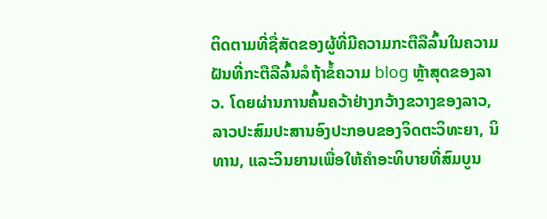ຕິດຕາມທີ່ຊື່ສັດຂອງຜູ້ທີ່ມີຄວາມກະຕືລືລົ້ນໃນຄວາມຝັນທີ່ກະຕືລືລົ້ນລໍຖ້າຂໍ້ຄວາມ blog ຫຼ້າສຸດຂອງລາວ. ໂດຍຜ່ານການຄົ້ນຄວ້າຢ່າງກວ້າງຂວາງຂອງລາວ, ລາວປະສົມປະສານອົງປະກອບຂອງຈິດຕະວິທະຍາ, ນິທານ, ແລະວິນຍານເພື່ອໃຫ້ຄໍາອະທິບາຍທີ່ສົມບູນ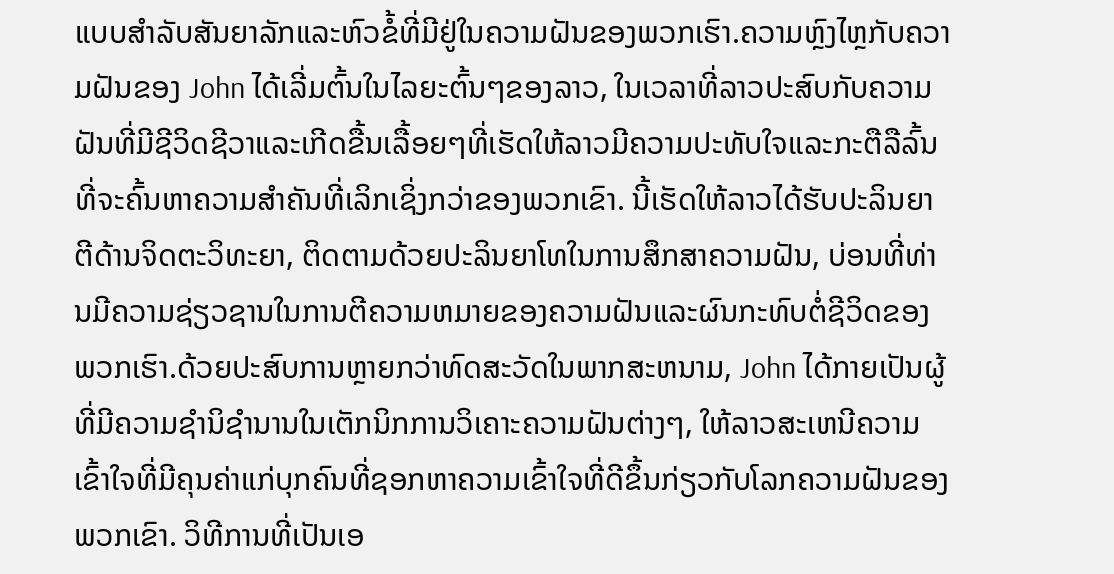ແບບສໍາລັບສັນຍາລັກແລະຫົວຂໍ້ທີ່ມີຢູ່ໃນຄວາມຝັນຂອງພວກເຮົາ.ຄວາມຫຼົງໄຫຼກັບຄວາມຝັນຂອງ John ໄດ້ເລີ່ມຕົ້ນໃນໄລຍະຕົ້ນໆຂອງລາວ, ໃນເວລາທີ່ລາວປະສົບກັບຄວາມຝັນທີ່ມີຊີວິດຊີວາແລະເກີດຂື້ນເລື້ອຍໆທີ່ເຮັດໃຫ້ລາວມີຄວາມປະທັບໃຈແລະກະຕືລືລົ້ນທີ່ຈະຄົ້ນຫາຄວາມສໍາຄັນທີ່ເລິກເຊິ່ງກວ່າຂອງພວກເຂົາ. ນີ້ເຮັດໃຫ້ລາວໄດ້ຮັບປະລິນຍາຕີດ້ານຈິດຕະວິທະຍາ, ຕິດຕາມດ້ວຍປະລິນຍາໂທໃນການສຶກສາຄວາມຝັນ, ບ່ອນທີ່ທ່ານມີຄວາມຊ່ຽວຊານໃນການຕີຄວາມຫມາຍຂອງຄວາມຝັນແລະຜົນກະທົບຕໍ່ຊີວິດຂອງພວກເຮົາ.ດ້ວຍປະສົບການຫຼາຍກວ່າທົດສະວັດໃນພາກສະຫນາມ, John ໄດ້ກາຍເປັນຜູ້ທີ່ມີຄວາມຊໍານິຊໍານານໃນເຕັກນິກການວິເຄາະຄວາມຝັນຕ່າງໆ, ໃຫ້ລາວສະເຫນີຄວາມເຂົ້າໃຈທີ່ມີຄຸນຄ່າແກ່ບຸກຄົນທີ່ຊອກຫາຄວາມເຂົ້າໃຈທີ່ດີຂຶ້ນກ່ຽວກັບໂລກຄວາມຝັນຂອງພວກເຂົາ. ວິທີການທີ່ເປັນເອ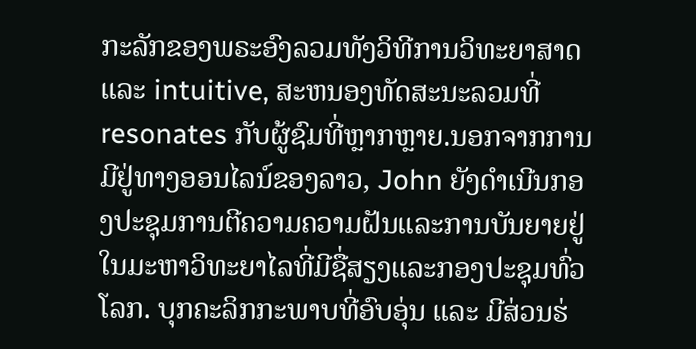ກະລັກຂອງພຣະອົງລວມທັງວິທີການວິທະຍາສາດແລະ intuitive, ສະຫນອງທັດສະນະລວມທີ່resonates ກັບຜູ້ຊົມທີ່ຫຼາກຫຼາຍ.ນອກຈາກການມີຢູ່ທາງອອນໄລນ໌ຂອງລາວ, John ຍັງດໍາເນີນກອງປະຊຸມການຕີຄວາມຄວາມຝັນແລະການບັນຍາຍຢູ່ໃນມະຫາວິທະຍາໄລທີ່ມີຊື່ສຽງແລະກອງປະຊຸມທົ່ວໂລກ. ບຸກຄະລິກກະພາບທີ່ອົບອຸ່ນ ແລະ ມີສ່ວນຮ່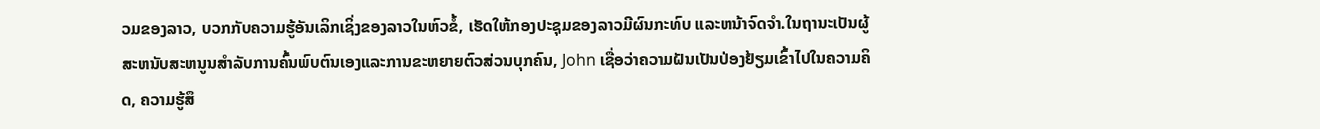ວມຂອງລາວ, ບວກກັບຄວາມຮູ້ອັນເລິກເຊິ່ງຂອງລາວໃນຫົວຂໍ້, ເຮັດໃຫ້ກອງປະຊຸມຂອງລາວມີຜົນກະທົບ ແລະຫນ້າຈົດຈໍາ.ໃນຖານະເປັນຜູ້ສະຫນັບສະຫນູນສໍາລັບການຄົ້ນພົບຕົນເອງແລະການຂະຫຍາຍຕົວສ່ວນບຸກຄົນ, John ເຊື່ອວ່າຄວາມຝັນເປັນປ່ອງຢ້ຽມເຂົ້າໄປໃນຄວາມຄິດ, ຄວາມຮູ້ສຶ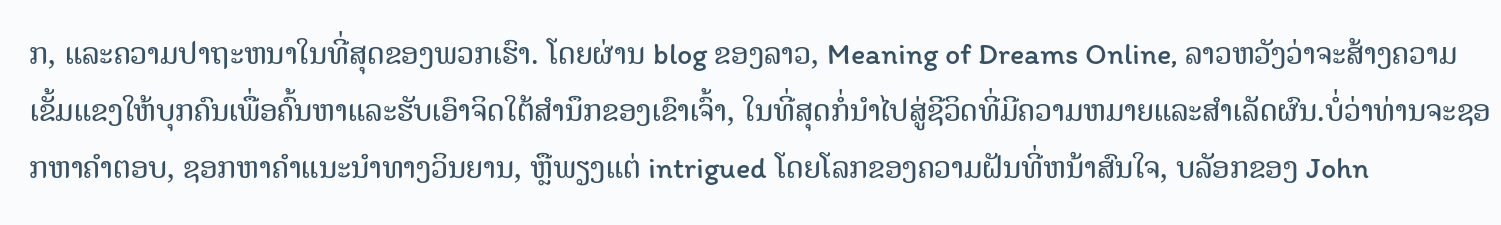ກ, ແລະຄວາມປາຖະຫນາໃນທີ່ສຸດຂອງພວກເຮົາ. ໂດຍຜ່ານ blog ຂອງລາວ, Meaning of Dreams Online, ລາວຫວັງວ່າຈະສ້າງຄວາມເຂັ້ມແຂງໃຫ້ບຸກຄົນເພື່ອຄົ້ນຫາແລະຮັບເອົາຈິດໃຕ້ສໍານຶກຂອງເຂົາເຈົ້າ, ໃນທີ່ສຸດກໍ່ນໍາໄປສູ່ຊີວິດທີ່ມີຄວາມຫມາຍແລະສໍາເລັດຜົນ.ບໍ່ວ່າທ່ານຈະຊອກຫາຄໍາຕອບ, ຊອກຫາຄໍາແນະນໍາທາງວິນຍານ, ຫຼືພຽງແຕ່ intrigued ໂດຍໂລກຂອງຄວາມຝັນທີ່ຫນ້າສົນໃຈ, ບລັອກຂອງ John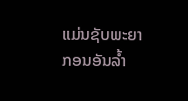ແມ່ນຊັບພະຍາກອນອັນລ້ຳ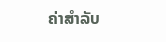ຄ່າສໍາລັບ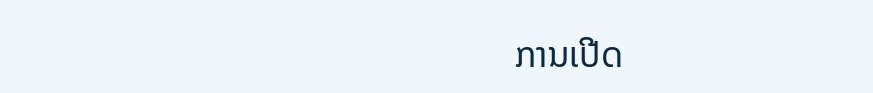ການເປີດ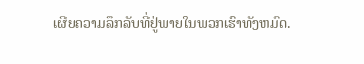ເຜີຍຄວາມລຶກລັບທີ່ຢູ່ພາຍໃນພວກເຮົາທັງຫມົດ.